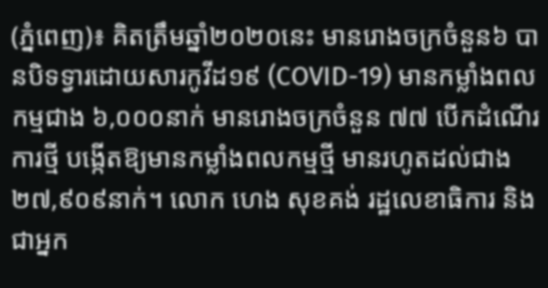(ភ្នំពេញ)៖ គិតត្រឹមឆ្នាំ២០២០នេះ មានរោងចក្រចំនួន៦ បានបិទទ្វារដោយសារកូវីដ១៩ (COVID-19) មានកម្លាំងពលកម្មជាង ៦,០០០នាក់ មានរោងចក្រចំនួន ៧៧ បើកដំណើរការថ្មី បង្កើតឱ្យមានកម្លាំងពលកម្មថ្មី មានរហូតដល់ជាង ២៧,៩០៩នាក់។ លោក ហេង សុខគង់ រដ្ឋលេខាធិការ និងជាអ្នក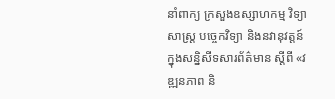នាំពាក្យ ក្រសួងឧស្សាហកម្ម វិទ្យាសាស្ដ្រ បច្ចេកវិទ្យា និងនវានុវត្តន៍ ក្នុងសន្និសីទសារព័ត៌មាន ស្ដីពី «វឌ្ឍនភាព និ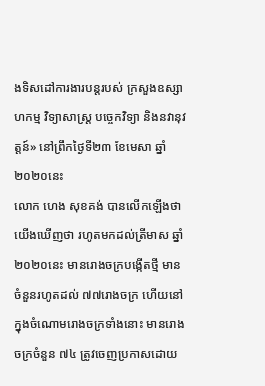ងទិសដៅការងារបន្ដរបស់ ក្រសួងឧស្សាហកម្ម វិទ្យាសាស្ដ្រ បច្ចេកវិទ្យា និងនវានុវត្តន៍» នៅព្រឹកថ្ងៃទី២៣ ខែមេសា ឆ្នាំ២០២០នេះ
លោក ហេង សុខគង់ បានលើកឡើងថា យើងឃើញថា រហូតមកដល់ត្រីមាស ឆ្នាំ២០២០នេះ មានរោងចក្របង្កើតថ្មី មានចំនួនរហូតដល់ ៧៧រោងចក្រ ហើយនៅក្នុងចំណោមរោងចក្រទាំងនោះ មានរោងចក្រចំនួន ៧៤ ត្រូវចេញប្រកាសដោយ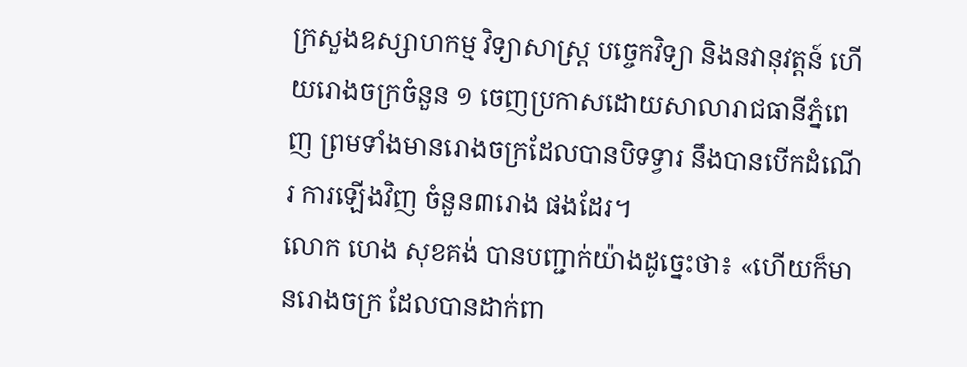ក្រសួងឧស្សាហកម្ម វិទ្យាសាស្ដ្រ បច្ចេកវិទ្យា និងនវានុវត្តន៍ ហើយរោងចក្រចំនួន ១ ចេញប្រកាសដោយសាលារាជធានីភ្នំពេញ ព្រមទាំងមានរោងចក្រដែលបានបិទទ្វារ នឹងបានបើកដំណើរ ការឡើងវិញ ចំនួន៣រោង ផងដែរ។
លោក ហេង សុខគង់ បានបញ្ជាក់យ៉ាងដូច្នេះថា៖ «ហើយក៏មានរោងចក្រ ដែលបានដាក់ពា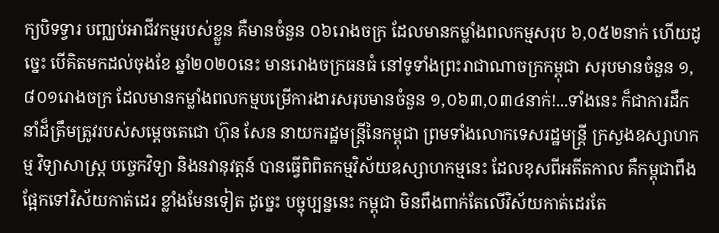ក្យបិទទ្វារ បញ្ឈប់អាជីវកម្មរបស់ខ្លួន គឺមានចំនួន ០៦រោងចក្រ ដែលមានកម្លាំងពលកម្មសរុប ៦,០៥២នាក់ ហើយដូច្នេះ បើគិតមកដល់ចុងខែ ឆ្នាំ២០២០នេះ មានរោងចក្រធនធំ នៅទូទាំងព្រះរាជាណាចក្រកម្ពុជា សរុបមានចំនួន ១,៨០១រោងចក្រ ដែលមានកម្លាំងពលកម្មបម្រើការងារសរុបមានចំនួន ១,០៦៣,០៣៤នាក់!...ទាំងនេះ ក៏ជាការដឹកនាំដ៏ត្រឹមត្រូវរបស់សម្តេចតេជោ ហ៊ុន សែន នាយករដ្ឋមន្ត្រីនៃកម្ពុជា ព្រមទាំងលោកទេសរដ្ឋមន្ត្រី ក្រសួងឧស្សាហកម្ម វិទ្យាសាស្ដ្រ បច្ចេកវិទ្យា និងនវានុវត្តន៍ បានធ្វើពិពិតកម្មវិស័យឧស្សាហកម្មនេះ ដែលខុសពីអតីតកាល គឺកម្ពុជាពឹងផ្អែកទៅវិស័យកាត់ដេរ ខ្លាំងមែនទៀត ដូច្នេះ បច្ចុប្បន្ននេះ កម្ពុជា មិនពឹងពាក់តែលើវិស័យកាត់ដេរតែ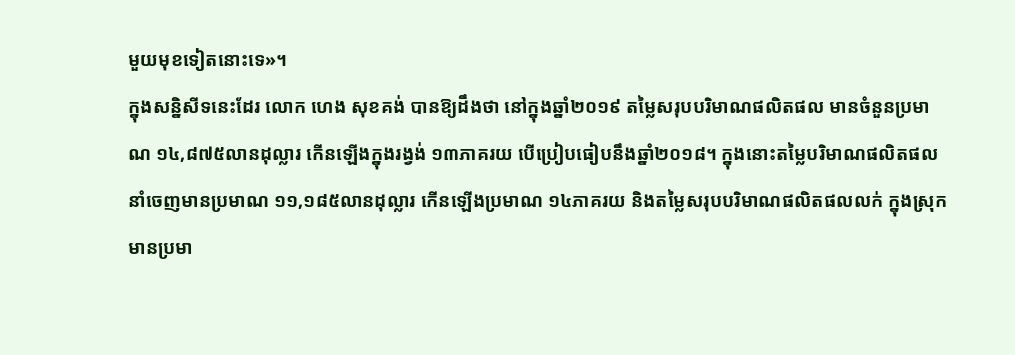មួយមុខទៀតនោះទេ»។
ក្នុងសន្និសីទនេះដែរ លោក ហេង សុខគង់ បានឱ្យដឹងថា នៅក្នុងឆ្នាំ២០១៩ តម្លៃសរុបបរិមាណផលិតផល មានចំនួនប្រមាណ ១៤,៨៧៥លានដុល្លារ កើនឡើងក្នុងរង្វង់ ១៣ភាគរយ បើប្រៀបធៀបនឹងឆ្នាំ២០១៨។ ក្នុងនោះតម្លៃបរិមាណផលិតផល នាំចេញមានប្រមាណ ១១,១៨៥លានដុល្លារ កើនឡើងប្រមាណ ១៤ភាគរយ និងតម្លៃសរុបបរិមាណផលិតផលលក់ ក្នុងស្រុកមានប្រមា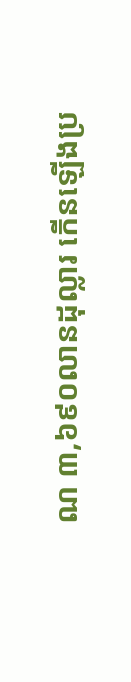ណ ៣,៦៩០លានដុល្លារ កើនឡើងប្រ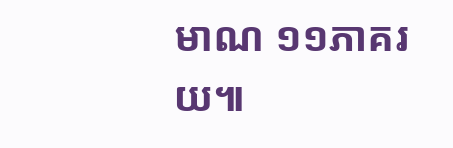មាណ ១១ភាគរយ៕